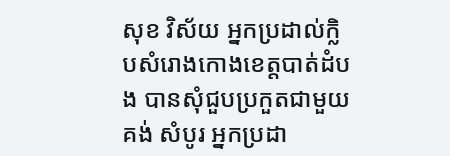សុខ វិស័យ អ្នកប្រដាល់ក្លិបសំរោងកោងខេត្តបាត់ដំបង បានសុំជួបប្រកួតជាមួយ គង់ សំបូរ អ្នកប្រដា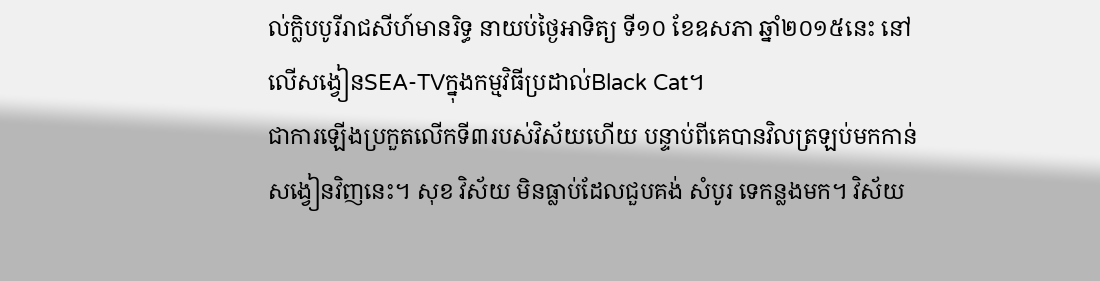ល់ក្លិបបូរីរាជសីហ៍មានរិទ្ធ នាយប់ថ្ងៃអាទិត្យ ទី១០ ខែឧសភា ឆ្នាំ២០១៥នេះ នៅលើសង្វៀនSEA-TVក្នុងកម្មវិធីប្រដាល់Black Cat។
ជាការឡើងប្រកួតលើកទី៣របស់វិស័យហើយ បន្ទាប់ពីគេបានវិលត្រឡប់មកកាន់សង្វៀនវិញនេះ។ សុខ វិស័យ មិនធ្លាប់ដែលជួបគង់ សំបូរ ទេកន្លងមក។ វិស័យ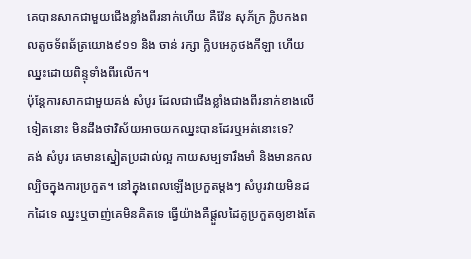គេបានសាកជាមួយជើងខ្លាំងពីរនាក់ហើយ គឺវ៉ែន សុភ័ក្រ ក្លិបកងពលតូចទ័ពឆ័ត្រយោង៩១១ និង ចាន់ រក្សា ក្លិបអេភូថងកីឡា ហើយឈ្នះដោយពិន្ទុទាំងពីរលើក។
ប៉ុន្តែការសាកជាមួយគង់ សំបូរ ដែលជាជើងខ្លាំងជាងពីរនាក់ខាងលើទៀតនោះ មិនដឹងថាវិស័យអាចយកឈ្នះបានដែរឬអត់នោះទេ?
គង់ សំបូរ គេមានស្នៀតប្រដាល់ល្អ កាយសម្បទារឹងមាំ និងមានកលល្បិចក្នុងការប្រកួត។ នៅក្នុងពេលឡើងប្រកួតម្តងៗ សំបូរវាយមិនដកដៃទេ ឈ្នះឬចាញ់គេមិនគិតទេ ធ្វើយ៉ាងគឺផ្ដួលដៃគូប្រកួតឲ្យខាងតែ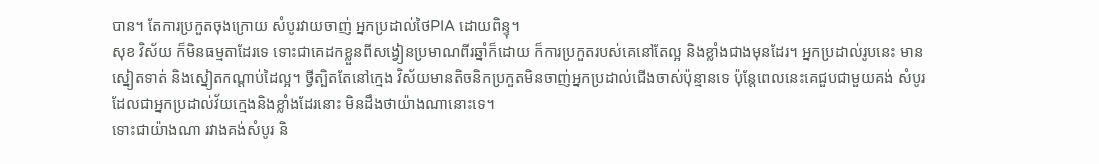បាន។ តែការប្រកួតចុងក្រោយ សំបូរវាយចាញ់ អ្នកប្រដាល់ថៃPIA ដោយពិន្ទុ។
សុខ វិស័យ ក៏មិនធម្មតាដែរទេ ទោះជាគេដកខ្លួនពីសង្វៀនប្រមាណពីរឆ្នាំក៏ដោយ ក៏ការប្រកួតរបស់គេនៅតែល្អ និងខ្លាំងជាងមុនដែរ។ អ្នកប្រដាល់រូបនេះ មានស្នៀតទាត់ និងស្នៀតកណ្ដាប់ដៃល្អ។ ថ្វីត្បិតតែនៅក្មេង វិស័យមានតិចនិកប្រកួតមិនចាញ់អ្នកប្រដាល់ជើងចាស់ប៉ុន្មានទេ ប៉ុន្តែពេលនេះគេជួបជាមួយគង់ សំបូរ ដែលជាអ្នកប្រដាល់វ័យក្មេងនិងខ្លាំងដែរនោះ មិនដឹងថាយ៉ាងណានោះទេ។
ទោះជាយ៉ាងណា រវាងគង់សំបូរ និ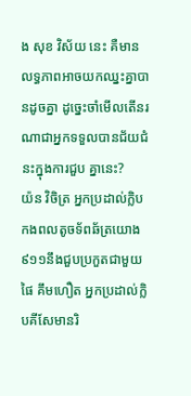ង សុខ វិស័យ នេះ គឺមានលទ្ធភាពអាចយកឈ្នះគ្នាបានដូចគ្នា ដូច្នេះចាំមើលតើនរណាជាអ្នកទទួលបានជ័យជំនះក្នុងការជួប គ្នានេះ?
យ៉ន វិចិត្រ អ្នកប្រដាល់ក្លិបកងពលតូចទ័ពឆ័ត្រយោង៩១១នឹងជួបប្រកួតជាមួយ ផៃ គឹមហឿត អ្នកប្រដាល់ក្លិបគីសែមានរិ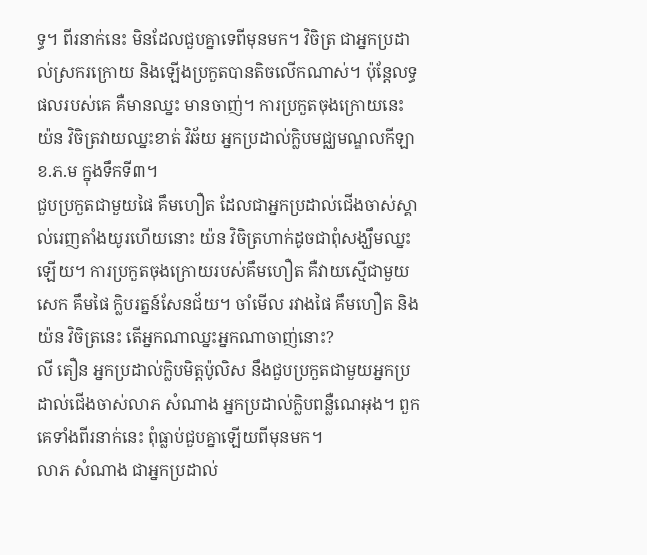ទ្ធ។ ពីរនាក់នេះ មិនដែលជួបគ្នាទេពីមុនមក។ វិចិត្រ ជាអ្នកប្រដាល់ស្រករក្រោយ និងឡើងប្រកួតបានតិចលើកណាស់។ ប៉ុន្តែលទ្ធផលរបស់គេ គឺមានឈ្នះ មានចាញ់។ ការប្រកួតចុងក្រោយនេះ យ៉ន វិចិត្រវាយឈ្នះខាត់ វិឆ័យ អ្នកប្រដាល់ក្លិបមជ្ឈមណ្ឌលកីឡាខ.ភ.ម ក្នុងទឹកទី៣។
ជួបប្រកួតជាមួយផៃ គឹមហឿត ដែលជាអ្នកប្រដាល់ជើងចាស់ស្គាល់រេញតាំងយូរហើយនោះ យ៉ន វិចិត្រហាក់ដូចជាពុំសង្ឃឹមឈ្នះឡើយ។ ការប្រកួតចុងក្រោយរបស់គឹមហឿត គឺវាយស្មើជាមួយសេក គឹមផៃ ក្លិបរត្នន៍សែនជ័យ។ ចាំមើល រវាងផៃ គឹមហឿត និងយ៉ន វិចិត្រនេះ តើអ្នកណាឈ្នះអ្នកណាចាញ់នោះ?
លី តឿន អ្នកប្រដាល់ក្លិបមិត្តប៉ូលិស នឹងជួបប្រកួតជាមួយអ្នកប្រដាល់ជើងចាស់លាភ សំណាង អ្នកប្រដាល់ក្លិបពន្លឺណេអុង។ ពួកគេទាំងពីរនាក់នេះ ពុំធ្លាប់ជួបគ្នាឡើយពីមុនមក។
លាភ សំណាង ជាអ្នកប្រដាល់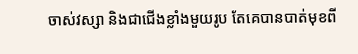ចាស់វស្សា និងជាជើងខ្លាំងមួយរូប តែគេបានបាត់មុខពី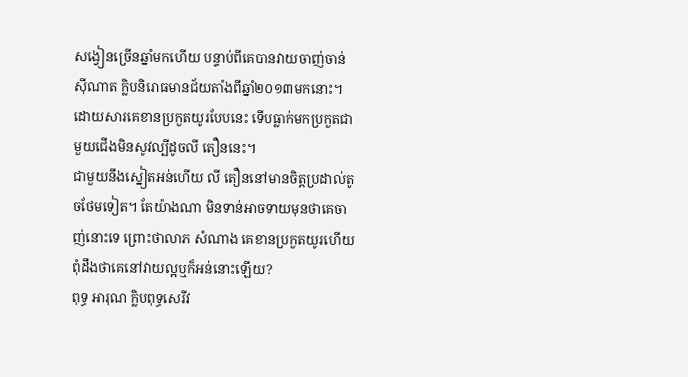សង្វៀនច្រើនឆ្នាំមកហើយ បន្ទាប់ពីគេបានវាយចាញ់ចាន់ ស៊ីណាត ក្លិបនិរោធមានជ័យតាំងពីឆ្នាំ២០១៣មកនោះ។ ដោយសារគេខានប្រកួតយូរបែបនេះ ទើបធ្លាក់មកប្រកួតជាមួយជើងមិនសូវល្បីដូចលី តឿននេះ។
ជាមួយនឹងស្នៀតអន់ហើយ លី តឿននៅមានចិត្តប្រដាល់តូចថែមទៀត។ តែយ៉ាងណា មិនទាន់អាចទាយមុនថាគេចាញ់នោះទេ ព្រោះថាលាភ សំណាង គេខានប្រកួតយូរហើយ ពុំដឹងថាគេនៅវាយល្អឬក៏អន់នោះឡើយ?
ពុទ្ធ អារុណ ក្លិបពុទ្ធសេរីវ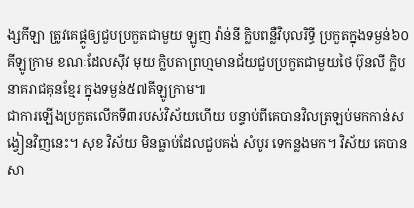ង្សកីឡា ត្រូវគេផ្គូឲ្យជួបប្រកួតជាមួយ ឡូញ វ៉ាន់នី ក្លិបពន្លឺវិបុលរិទ្ធី ប្រកួតក្នុងទម្ងន់៦០គីឡូក្រាម ខណៈដែលស៊ីវ មុយ ក្លិបតាព្រហ្មមានជ័យជួបប្រកួតជាមួយថៃ ប៊ុនលី ក្លិបនាគរាជគុនខ្មែរ ក្នុងទម្ងន់៥៧គីឡូក្រាម៕
ជាការឡើងប្រកួតលើកទី៣របស់វិស័យហើយ បន្ទាប់ពីគេបានវិលត្រឡប់មកកាន់សង្វៀនវិញនេះ។ សុខ វិស័យ មិនធ្លាប់ដែលជួបគង់ សំបូរ ទេកន្លងមក។ វិស័យ គេបានសា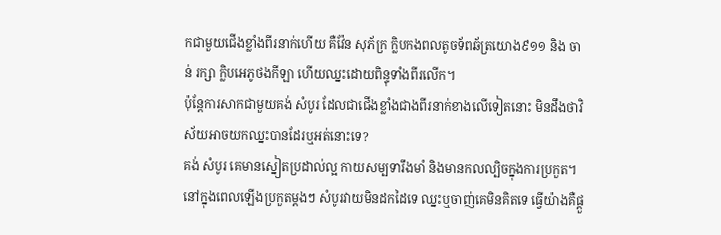កជាមួយជើងខ្លាំងពីរនាក់ហើយ គឺវ៉ែន សុភ័ក្រ ក្លិបកងពលតូចទ័ពឆ័ត្រយោង៩១១ និង ចាន់ រក្សា ក្លិបអេភូថងកីឡា ហើយឈ្នះដោយពិន្ទុទាំងពីរលើក។
ប៉ុន្តែការសាកជាមួយគង់ សំបូរ ដែលជាជើងខ្លាំងជាងពីរនាក់ខាងលើទៀតនោះ មិនដឹងថាវិស័យអាចយកឈ្នះបានដែរឬអត់នោះទេ?
គង់ សំបូរ គេមានស្នៀតប្រដាល់ល្អ កាយសម្បទារឹងមាំ និងមានកលល្បិចក្នុងការប្រកួត។ នៅក្នុងពេលឡើងប្រកួតម្តងៗ សំបូរវាយមិនដកដៃទេ ឈ្នះឬចាញ់គេមិនគិតទេ ធ្វើយ៉ាងគឺផ្ដួ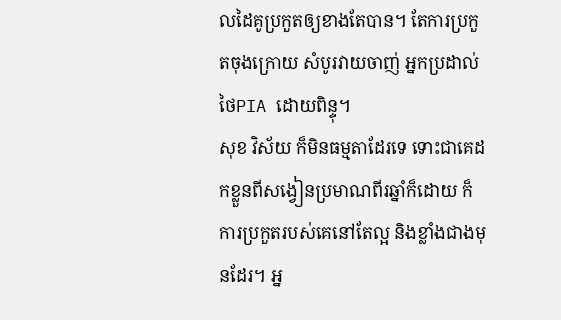លដៃគូប្រកួតឲ្យខាងតែបាន។ តែការប្រកួតចុងក្រោយ សំបូរវាយចាញ់ អ្នកប្រដាល់ថៃPIA ដោយពិន្ទុ។
សុខ វិស័យ ក៏មិនធម្មតាដែរទេ ទោះជាគេដកខ្លួនពីសង្វៀនប្រមាណពីរឆ្នាំក៏ដោយ ក៏ការប្រកួតរបស់គេនៅតែល្អ និងខ្លាំងជាងមុនដែរ។ អ្ន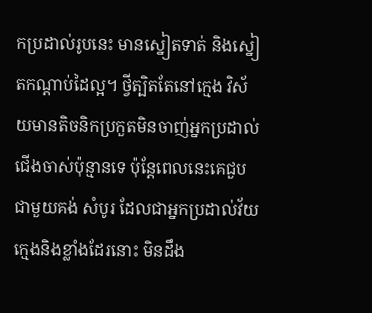កប្រដាល់រូបនេះ មានស្នៀតទាត់ និងស្នៀតកណ្ដាប់ដៃល្អ។ ថ្វីត្បិតតែនៅក្មេង វិស័យមានតិចនិកប្រកួតមិនចាញ់អ្នកប្រដាល់ជើងចាស់ប៉ុន្មានទេ ប៉ុន្តែពេលនេះគេជួបជាមួយគង់ សំបូរ ដែលជាអ្នកប្រដាល់វ័យក្មេងនិងខ្លាំងដែរនោះ មិនដឹង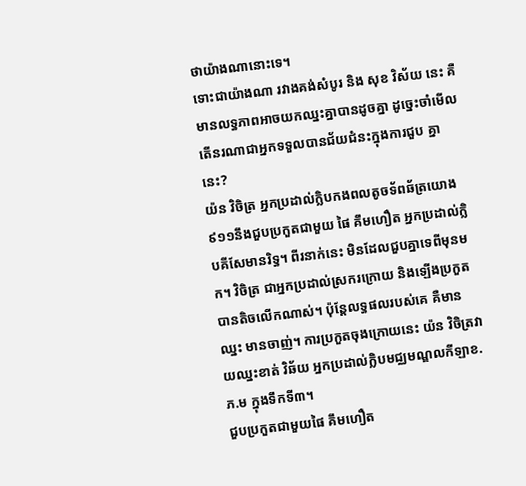ថាយ៉ាងណានោះទេ។
ទោះជាយ៉ាងណា រវាងគង់សំបូរ និង សុខ វិស័យ នេះ គឺមានលទ្ធភាពអាចយកឈ្នះគ្នាបានដូចគ្នា ដូច្នេះចាំមើលតើនរណាជាអ្នកទទួលបានជ័យជំនះក្នុងការជួប គ្នានេះ?
យ៉ន វិចិត្រ អ្នកប្រដាល់ក្លិបកងពលតូចទ័ពឆ័ត្រយោង៩១១នឹងជួបប្រកួតជាមួយ ផៃ គឹមហឿត អ្នកប្រដាល់ក្លិបគីសែមានរិទ្ធ។ ពីរនាក់នេះ មិនដែលជួបគ្នាទេពីមុនមក។ វិចិត្រ ជាអ្នកប្រដាល់ស្រករក្រោយ និងឡើងប្រកួតបានតិចលើកណាស់។ ប៉ុន្តែលទ្ធផលរបស់គេ គឺមានឈ្នះ មានចាញ់។ ការប្រកួតចុងក្រោយនេះ យ៉ន វិចិត្រវាយឈ្នះខាត់ វិឆ័យ អ្នកប្រដាល់ក្លិបមជ្ឈមណ្ឌលកីឡាខ.ភ.ម ក្នុងទឹកទី៣។
ជួបប្រកួតជាមួយផៃ គឹមហឿត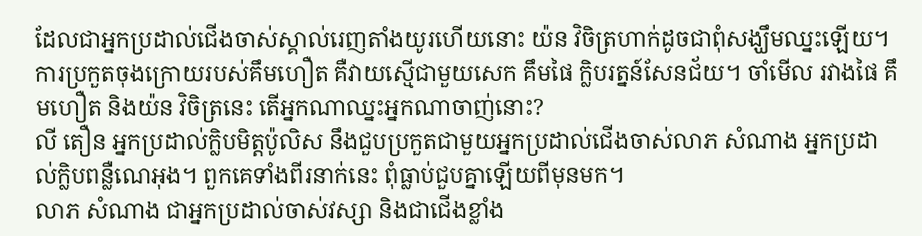ដែលជាអ្នកប្រដាល់ជើងចាស់ស្គាល់រេញតាំងយូរហើយនោះ យ៉ន វិចិត្រហាក់ដូចជាពុំសង្ឃឹមឈ្នះឡើយ។ ការប្រកួតចុងក្រោយរបស់គឹមហឿត គឺវាយស្មើជាមួយសេក គឹមផៃ ក្លិបរត្នន៍សែនជ័យ។ ចាំមើល រវាងផៃ គឹមហឿត និងយ៉ន វិចិត្រនេះ តើអ្នកណាឈ្នះអ្នកណាចាញ់នោះ?
លី តឿន អ្នកប្រដាល់ក្លិបមិត្តប៉ូលិស នឹងជួបប្រកួតជាមួយអ្នកប្រដាល់ជើងចាស់លាភ សំណាង អ្នកប្រដាល់ក្លិបពន្លឺណេអុង។ ពួកគេទាំងពីរនាក់នេះ ពុំធ្លាប់ជួបគ្នាឡើយពីមុនមក។
លាភ សំណាង ជាអ្នកប្រដាល់ចាស់វស្សា និងជាជើងខ្លាំង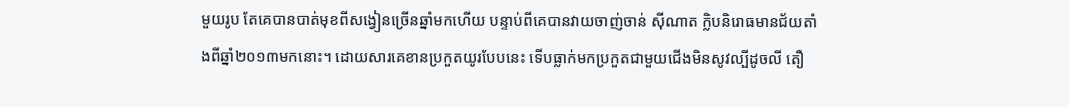មួយរូប តែគេបានបាត់មុខពីសង្វៀនច្រើនឆ្នាំមកហើយ បន្ទាប់ពីគេបានវាយចាញ់ចាន់ ស៊ីណាត ក្លិបនិរោធមានជ័យតាំងពីឆ្នាំ២០១៣មកនោះ។ ដោយសារគេខានប្រកួតយូរបែបនេះ ទើបធ្លាក់មកប្រកួតជាមួយជើងមិនសូវល្បីដូចលី តឿ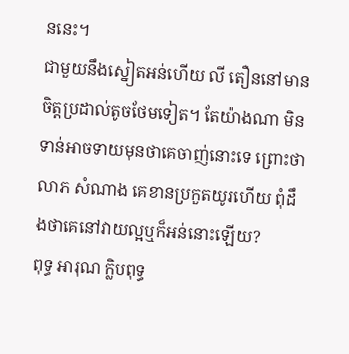ននេះ។
ជាមួយនឹងស្នៀតអន់ហើយ លី តឿននៅមានចិត្តប្រដាល់តូចថែមទៀត។ តែយ៉ាងណា មិនទាន់អាចទាយមុនថាគេចាញ់នោះទេ ព្រោះថាលាភ សំណាង គេខានប្រកួតយូរហើយ ពុំដឹងថាគេនៅវាយល្អឬក៏អន់នោះឡើយ?
ពុទ្ធ អារុណ ក្លិបពុទ្ធ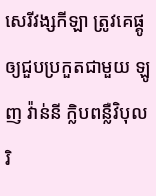សេរីវង្សកីឡា ត្រូវគេផ្គូឲ្យជួបប្រកួតជាមួយ ឡូញ វ៉ាន់នី ក្លិបពន្លឺវិបុលរិ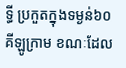ទ្ធី ប្រកួតក្នុងទម្ងន់៦០គីឡូក្រាម ខណៈដែល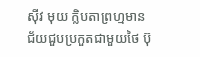ស៊ីវ មុយ ក្លិបតាព្រហ្មមានជ័យជួបប្រកួតជាមួយថៃ ប៊ុ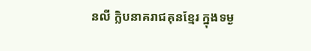នលី ក្លិបនាគរាជគុនខ្មែរ ក្នុងទម្ង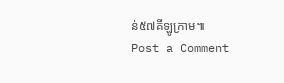ន់៥៧គីឡូក្រាម៕
Post a Comment